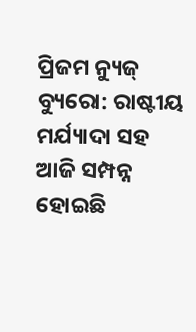ପ୍ରିଜମ ନ୍ୟୁଜ୍ ବ୍ୟୁରୋ: ରାଷ୍ଟୀୟ ମର୍ଯ୍ୟାଦା ସହ ଆଜି ସମ୍ପନ୍ନ ହୋଇଛି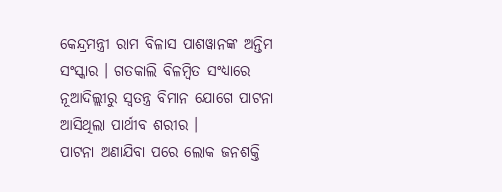କେନ୍ଦ୍ରମନ୍ତ୍ରୀ ରାମ ବିଳାସ ପାଶୱାନଙ୍କ ଅନ୍ତିମ ସଂସ୍କାର । ଗତକାଲି ବିଳମ୍ବିତ ସଂଧ୍ୟାରେ ନୂଆଦିଲ୍ଲୀରୁ ସ୍ୱତନ୍ତ୍ର ବିମାନ ଯୋଗେ ପାଟନା ଆସିଥିଲା ପାର୍ଥୀବ ଶରୀର ।
ପାଟନା ଅଣାଯିବା ପରେ ଲୋକ ଜନଶକ୍ତି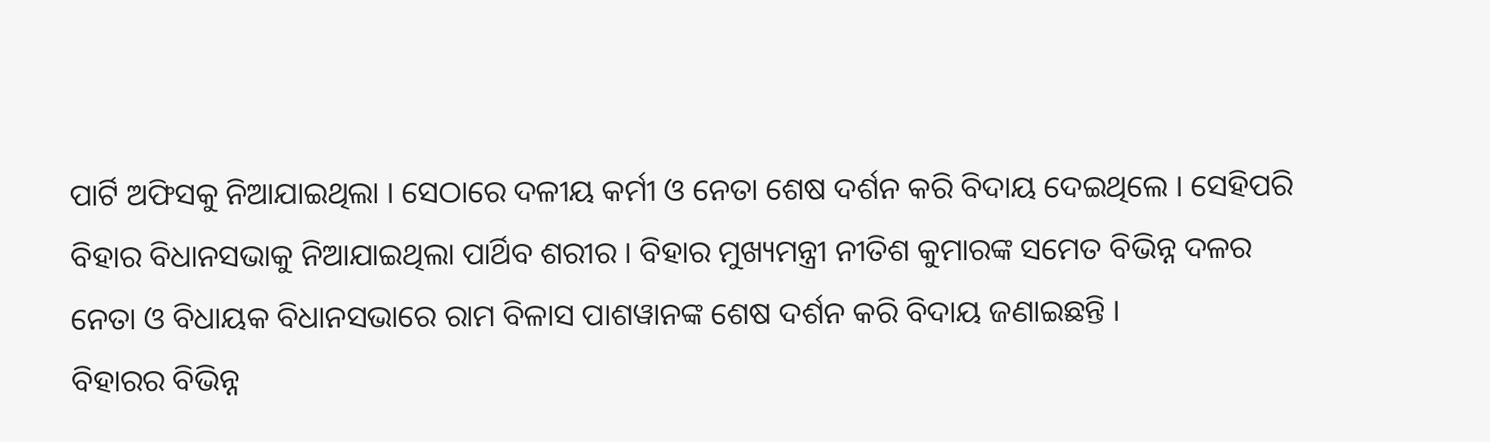ପାର୍ଟି ଅଫିସକୁ ନିଆଯାଇଥିଲା । ସେଠାରେ ଦଳୀୟ କର୍ମୀ ଓ ନେତା ଶେଷ ଦର୍ଶନ କରି ବିଦାୟ ଦେଇଥିଲେ । ସେହିପରି ବିହାର ବିଧାନସଭାକୁ ନିଆଯାଇଥିଲା ପାର୍ଥିବ ଶରୀର । ବିହାର ମୁଖ୍ୟମନ୍ତ୍ରୀ ନୀତିଶ କୁମାରଙ୍କ ସମେତ ବିଭିନ୍ନ ଦଳର ନେତା ଓ ବିଧାୟକ ବିଧାନସଭାରେ ରାମ ବିଳାସ ପାଶୱାନଙ୍କ ଶେଷ ଦର୍ଶନ କରି ବିଦାୟ ଜଣାଇଛନ୍ତି ।
ବିହାରର ବିଭିନ୍ନ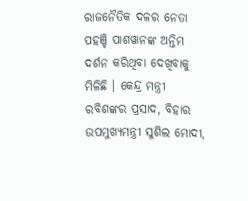ରାଜନୈତିକ ଦଳର ନେତା ପହଞ୍ଚି ପାଶୱାନଙ୍କ ଅନ୍ତିମ ଦର୍ଶନ କରିଥିବା ଦେଖିବାକୁ ମିଳିଛି । କେନ୍ଦ୍ର ମନ୍ତ୍ରୀ ରବିଶଙ୍କର ପ୍ରସାଦ, ବିହାର ଉପମୁଖ୍ୟମନ୍ତ୍ରୀ ସୁଶିଲ ମୋଦୀ,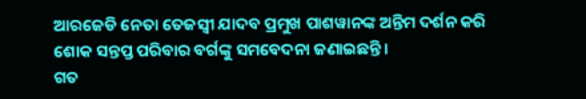ଆରଜେଡି ନେତା ତେଜସ୍ୱୀ ଯାଦବ ପ୍ରମୁଖ ପାଶୱାନଙ୍କ ଅନ୍ତିମ ଦର୍ଶନ କରି ଶୋକ ସନ୍ତପ୍ତ ପରିବାର ବର୍ଗଙ୍କୁ ସମବେଦନା ଜଣାଇଛନ୍ତି ।
ଗତ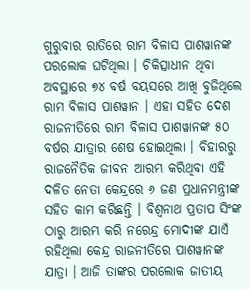ଗୁରୁବାର ରାତିରେ ରାମ ବିଳାସ ପାଶୱାନଙ୍କ ପରଲୋକ ଘଟିଥିଲା । ଚିକିତ୍ସାଧୀନ ଥିବା ଅବସ୍ଥାରେ ୭୪ ବର୍ଷ ବୟସରେ ଆଖି ବୁଜିଥିଲେ ରାମ ବିଳାସ ପାଶୱାନ । ଏହା ସହିତ ଦେଶ ରାଜନୀତିରେ ରାମ ବିଳାସ ପାଶୱାନଙ୍କ ୫୦ ବର୍ଷର ଯାତ୍ରାର ଶେଷ ହୋଇଥିଲା । ବିହାରରୁ ରାଜନୈତିକ ଜୀବନ ଆରମ୍ଭ କରିଥିବା ଏହି ଦଳିତ ନେତା କେନ୍ଦ୍ରରେ ୬ ଜଣ ପ୍ରଧାନମନ୍ତ୍ରୀଙ୍କ ସହିତ କାମ କରିଛନ୍ତି । ବିଶ୍ୱନାଥ ପ୍ରତାପ ସିଂଙ୍କ ଠାରୁ ଆରମ୍ଭ କରି ନରେନ୍ଦ୍ର ମୋଦୀଙ୍କ ଯାଏଁ ରହିଥିଲା କେନ୍ଦ୍ର ରାଜନୀତିରେ ପାଶୱାନଙ୍କ ଯାତ୍ରା । ଆଜି ତାଙ୍କର ପରଲୋକ ଜାତୀୟ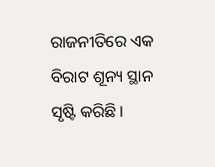ରାଜନୀତିରେ ଏକ ବିରାଟ ଶୂନ୍ୟ ସ୍ଥାନ ସୃଷ୍ଟି କରିଛି ।